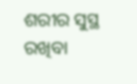ଶରୀର ସୁସ୍ଥ ରଖିବା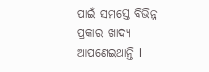ପାଇଁ ସମସ୍ତେ ବିଭିନ୍ନ ପ୍ରକାର ଖାଦ୍ୟ ଆପଣେଇଥାନ୍ତି l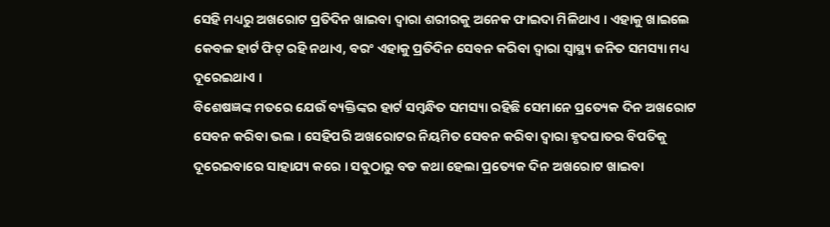ସେହି ମଧ୍ୟରୁ ଅଖରୋଟ ପ୍ରତିଦିନ ଖାଇବା ଦ୍ୱାରା ଶରୀରକୁ ଅନେକ ଫାଇଦା ମିଳିଥାଏ । ଏହାକୁ ଖାଇଲେ କେବଳ ହାର୍ଟ ଫିଟ୍ ରହି ନଥାଏ, ବରଂ ଏହାକୁ ପ୍ରତିଦିନ ସେବନ କରିବା ଦ୍ୱାରା ସ୍ୱାସ୍ଥ୍ୟ ଜନିତ ସମସ୍ୟା ମଧ୍ୟ ଦୂରେଇଥାଏ ।
ବିଶେଷଜ୍ଞଙ୍କ ମତରେ ଯେଉଁ ବ୍ୟକ୍ତିଙ୍କର ହାର୍ଟ ସମ୍ବନ୍ଧିତ ସମସ୍ୟା ରହିଛି ସେମାନେ ପ୍ରତ୍ୟେକ ଦିନ ଅଖରୋଟ ସେବନ କରିବା ଭଲ । ସେହିପରି ଅଖରୋଟର ନିୟମିତ ସେବନ କରିବା ଦ୍ୱାରା ହୃଦଘାତର ବିପତିକୁ ଦୂରେଇବାରେ ସାହାଯ୍ୟ କରେ । ସବୁଠାରୁ ବଡ କଥା ହେଲା ପ୍ରତ୍ୟେକ ଦିନ ଅଖରୋଟ ଖାଇବା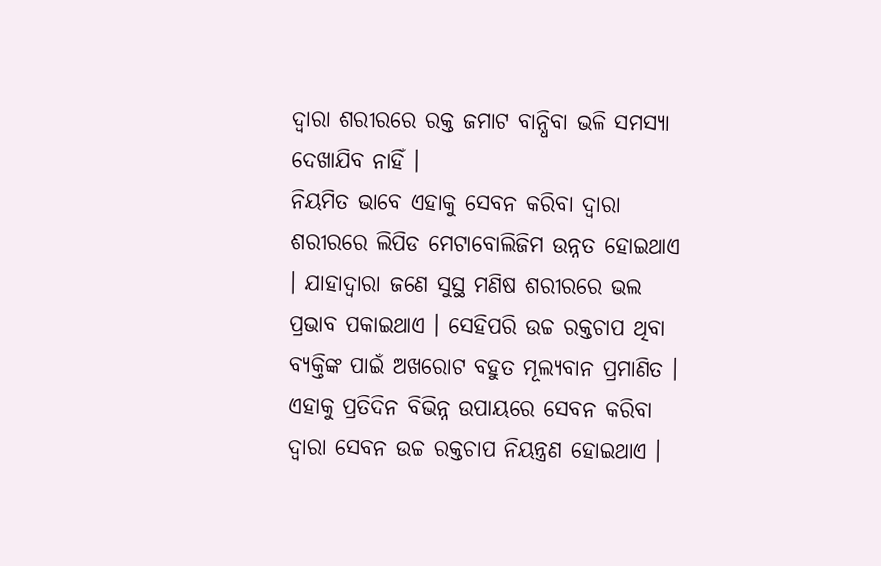ଦ୍ୱାରା ଶରୀରରେ ରକ୍ତ ଜମାଟ ବାନ୍ଧିବା ଭଳି ସମସ୍ୟା ଦେଖାଯିବ ନାହିଁ ।
ନିୟମିତ ଭାବେ ଏହାକୁ ସେବନ କରିବା ଦ୍ୱାରା ଶରୀରରେ ଲିପିଡ ମେଟାବୋଲିଜିମ ଉନ୍ନତ ହୋଇଥାଏ । ଯାହାଦ୍ୱାରା ଜଣେ ସୁସ୍ଥ ମଣିଷ ଶରୀରରେ ଭଲ ପ୍ରଭାବ ପକାଇଥାଏ । ସେହିପରି ଉଚ୍ଚ ରକ୍ତଚାପ ଥିବା ବ୍ୟକ୍ତିଙ୍କ ପାଇଁ ଅଖରୋଟ ବହୁତ ମୂଲ୍ୟବାନ ପ୍ରମାଣିତ । ଏହାକୁ ପ୍ରତିଦିନ ବିଭିନ୍ନ ଉପାୟରେ ସେବନ କରିବା ଦ୍ୱାରା ସେବନ ଉଚ୍ଚ ରକ୍ତଚାପ ନିୟନ୍ତ୍ରଣ ହୋଇଥାଏ ।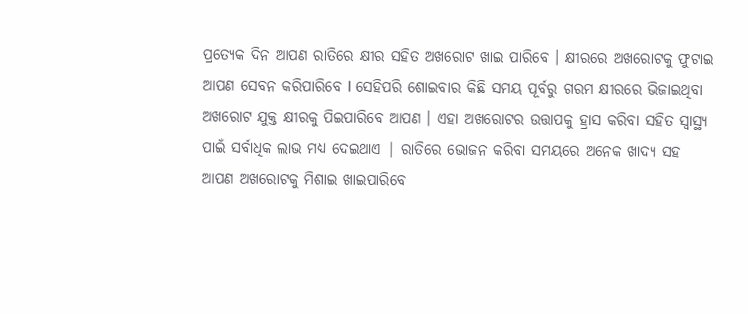ପ୍ରତ୍ୟେକ ଦିନ ଆପଣ ରାତିରେ କ୍ଷୀର ସହିତ ଅଖରୋଟ ଖାଇ ପାରିବେ । କ୍ଷୀରରେ ଅଖରୋଟକୁ ଫୁଟାଇ ଆପଣ ସେବନ କରିପାରିବେ l ସେହିପରି ଶୋଇବାର କିଛି ସମୟ ପୂର୍ବରୁ ଗରମ କ୍ଷୀରରେ ଭିଜାଇଥିବା ଅଖରୋଟ ଯୁକ୍ତ କ୍ଷୀରକୁ ପିଇପାରିବେ ଆପଣ । ଏହା ଅଖରୋଟର ଉତ୍ତାପକୁ ହ୍ରାସ କରିବା ସହିତ ସ୍ୱାସ୍ଥ୍ୟ ପାଇଁ ସର୍ବାଧିକ ଲାଭ ମଧ୍ୟ ଦେଇଥାଏ | ରାତିରେ ଭୋଜନ କରିବା ସମୟରେ ଅନେକ ଖାଦ୍ୟ ସହ ଆପଣ ଅଖରୋଟକୁ ମିଶାଇ ଖାଇପାରିବେ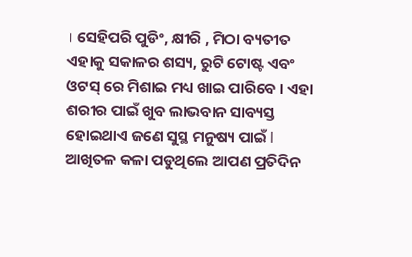। ସେହିପରି ପୁଡିଂ, କ୍ଷୀରି , ମିଠା ବ୍ୟତୀତ ଏହାକୁ ସକାଳର ଶସ୍ୟ, ରୁଟି ଟୋଷ୍ଟ ଏବଂ ଓଟସ୍ ରେ ମିଶାଇ ମଧ୍ୟ ଖାଇ ପାରିବେ । ଏହା ଶରୀର ପାଇଁ ଖୁବ ଲାଭବାନ ସାବ୍ୟସ୍ତ ହୋଇଥାଏ ଜଣେ ସୁସ୍ଥ ମନୁଷ୍ୟ ପାଇଁ l
ଆଖିତଳ କଳା ପଡୁଥିଲେ ଆପଣ ପ୍ରତିଦିନ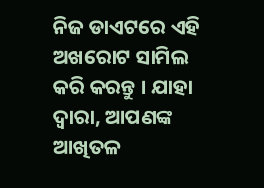ନିଜ ଡାଏଟରେ ଏହି ଅଖରୋଟ ସାମିଲ କରି କରନ୍ତୁ । ଯାହା ଦ୍ବାରା, ଆପଣଙ୍କ ଆଖିତଳ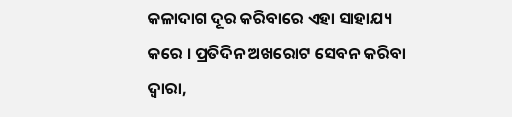କଳାଦାଗ ଦୂର କରିବାରେ ଏହା ସାହାଯ୍ୟ କରେ । ପ୍ରତିଦିନ ଅଖରୋଟ ସେବନ କରିବା ଦ୍ବାରା,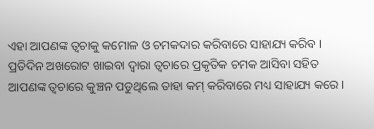ଏହା ଆପଣଙ୍କ ତ୍ବଚାକୁ କମୋଳ ଓ ଚମକଦାର କରିବାରେ ସାହାଯ୍ୟ କରିବ । ପ୍ରତିଦିନ ଅଖରୋଟ ଖାଇବା ଦ୍ବାରା ତ୍ବଚାରେ ପ୍ରକୃତିକ ଚମକ ଆସିବା ସହିତ ଆପଣଙ୍କ ତ୍ବଚାରେ କୁଞ୍ଚନ ପଡୁଥିଲେ ତାହା କମ୍ କରିବାରେ ମଧ୍ୟ ସାହାଯ୍ୟ କରେ ।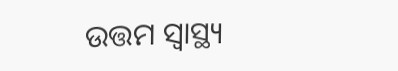ଉତ୍ତମ ସ୍ବାସ୍ଥ୍ୟ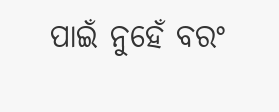ପାଇଁ ନୁହେଁ ବରଂ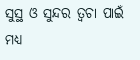ସୁସ୍ଥ ଓ ସୁନ୍ଦର ତ୍ବଚା ପାଇଁ ମଧ୍ୟ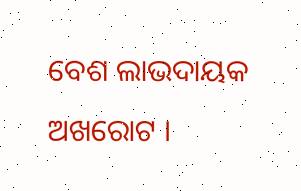ବେଶ ଲାଭଦାୟକ ଅଖରୋଟ ।